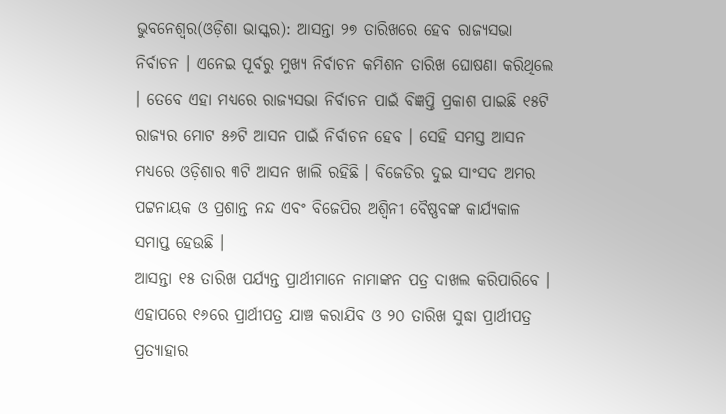ଭୁବନେଶ୍ୱର(ଓଡ଼ିଶା ଭାସ୍କର): ଆସନ୍ତା ୨୭ ତାରିଖରେ ହେବ ରାଜ୍ୟସଭା ନିର୍ବାଚନ । ଏନେଇ ପୂର୍ବରୁ ମୁଖ୍ୟ ନିର୍ବାଚନ କମିଶନ ତାରିଖ ଘୋଷଣା କରିଥିଲେ । ତେବେ ଏହା ମଧ୍ୟରେ ରାଜ୍ୟସଭା ନିର୍ବାଚନ ପାଇଁ ବିଜ୍ଞପ୍ତି ପ୍ରକାଶ ପାଇଛି ୧୫ଟି ରାଜ୍ୟର ମୋଟ ୫୬ଟି ଆସନ ପାଇଁ ନିର୍ବାଚନ ହେବ । ସେହି ସମସ୍ତ ଆସନ ମଧ୍ୟରେ ଓଡ଼ିଶାର ୩ଟି ଆସନ ଖାଲି ରହିଛି । ବିଜେଡିର ଦୁଇ ସାଂସଦ ଅମର ପଟ୍ଟନାୟକ ଓ ପ୍ରଶାନ୍ତ ନନ୍ଦ ଏବଂ ବିଜେପିର ଅଶ୍ୱିନୀ ବୈଷ୍ଣବଙ୍କ କାର୍ଯ୍ୟକାଳ ସମାପ୍ତ ହେଉଛି ।
ଆସନ୍ତା ୧୫ ତାରିଖ ପର୍ଯ୍ୟନ୍ତ ପ୍ରାର୍ଥୀମାନେ ନାମାଙ୍କନ ପତ୍ର ଦାଖଲ କରିପାରିବେ । ଏହାପରେ ୧୬ରେ ପ୍ରାର୍ଥୀପତ୍ର ଯାଞ୍ଚ କରାଯିବ ଓ ୨୦ ତାରିଖ ସୁଦ୍ଧା ପ୍ରାର୍ଥୀପତ୍ର ପ୍ରତ୍ୟାହାର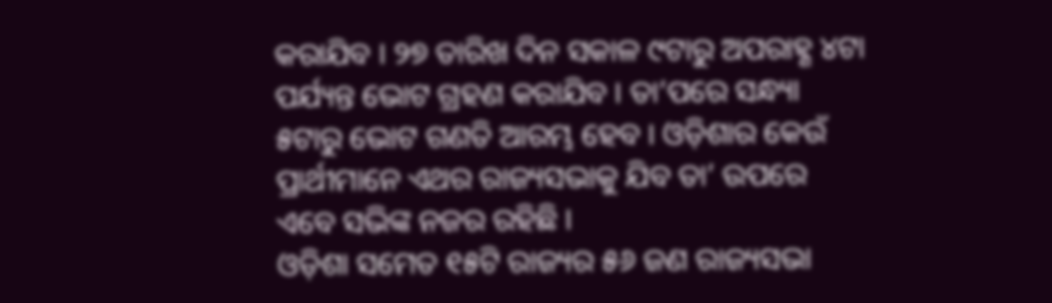କରାଯିବ । ୨୭ ତାରିଖ ଦିନ ସକାଳ ୯ଟାରୁ ଅପରାହ୍ଣ ୪ଟା ପର୍ଯ୍ୟନ୍ତ ଭୋଟ ଗ୍ରହଣ କରାଯିବ । ତା’ପରେ ସନ୍ଧ୍ୟା ୫ଟାରୁ ଭୋଟ ଗଣତି ଆରମ୍ଭ ହେବ । ଓଡ଼ିଶାର କେଉଁ ପ୍ରାର୍ଥୀମାନେ ଏଥର ରାଜ୍ୟସଭାକୁ ଯିବ ତା’ ଉପରେ ଏବେ ସଭିଙ୍କ ନଜର ରହିଛି ।
ଓଡ଼ିଶା ସମେତ ୧୫ଟି ରାଜ୍ୟର ୫୬ ଜଣ ରାଜ୍ୟସଭା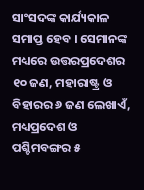ସାଂସଦଙ୍କ କାର୍ଯ୍ୟକାଳ ସମାପ୍ତ ହେବ । ସେମାନଙ୍କ ମଧ୍ୟରେ ଉତ୍ତରପ୍ରଦେଶର ୧୦ ଜଣ, ମହାରାଷ୍ଟ୍ର ଓ ବିହାରର ୬ ଜଣ ଲେଖାଏଁ, ମଧ୍ୟପ୍ରଦେଶ ଓ ପଶ୍ଚିମବଙ୍ଗର ୫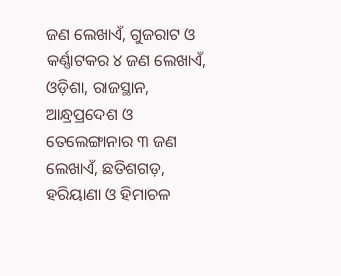ଜଣ ଲେଖାଏଁ, ଗୁଜରାଟ ଓ କର୍ଣ୍ଣାଟକର ୪ ଜଣ ଲେଖାଏଁ, ଓଡ଼ିଶା, ରାଜସ୍ଥାନ, ଆନ୍ଧ୍ରପ୍ରଦେଶ ଓ ତେଲେଙ୍ଗାନାର ୩ ଜଣ ଲେଖାଏଁ, ଛତିଶଗଡ଼, ହରିୟାଣା ଓ ହିମାଚଳ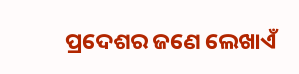ପ୍ରଦେଶର ଜଣେ ଲେଖାଏଁ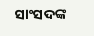ସାଂସଦଙ୍କ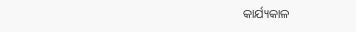କାର୍ଯ୍ୟକାଳ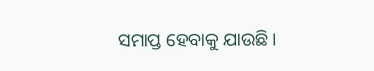ସମାପ୍ତ ହେବାକୁ ଯାଉଛି ।